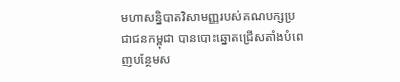មហាសន្និបាតវិសាមញ្ញរបស់គណបក្សប្រជាជនកម្ពុជា បានបោះឆ្នោតជ្រើសតាំងបំពេញបន្ថែមស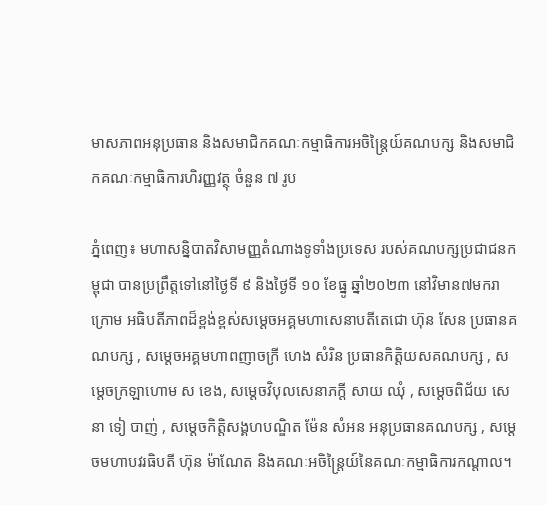មាសភាពអនុប្រធាន និងសមាជិកគណៈកម្មាធិការអចិន្រ្តៃយ៍គណបក្ស និងសមាជិកគណៈកម្មាធិការហិរញ្ញវត្ថុ ចំនួន ៧ រូប

ភ្នំពេញ៖ មហាសន្និបាតវិសាមញ្ញតំណាងទូទាំងប្រទេស របស់គណបក្សប្រជាជនកម្ពុជា បានប្រព្រឹត្តទៅនៅថ្ងៃទី ៩ និងថ្ងៃទី ១០ ខែធ្នូ ឆ្នាំ២០២៣ នៅវិមាន៧មករា ក្រោម អធិបតីភាពដ៏ខ្ពង់ខ្ពស់សម្ដេចអគ្គមហាសេនាបតីតេជោ ហ៊ុន សែន ប្រធានគណបក្ស , សម្តេចអគ្គមហាពញាចក្រី ហេង សំរិន ប្រធានកិត្តិយសគណបក្ស , សម្តេចក្រឡាហោម ស ខេង, សម្តេចវិបុលសេនាភក្តី សាយ ឈុំ , សម្ដេចពិជ័យ សេនា ទៀ បាញ់ , សម្តេចកិត្តិសង្គហបណ្ឌិត ម៉ែន សំអន អនុប្រធានគណបក្ស , សម្តេចមហាបវរធិបតី ហ៊ុន ម៉ាណែត និងគណៈអចិន្ត្រៃយ៍នៃគណៈកម្មាធិការកណ្តាល។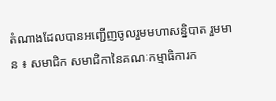តំណាងដែលបានអញ្ជើញចូលរួមមហាសន្និបាត រួមមាន ៖ សមាជិក សមាជិកានៃគណៈកម្មាធិការក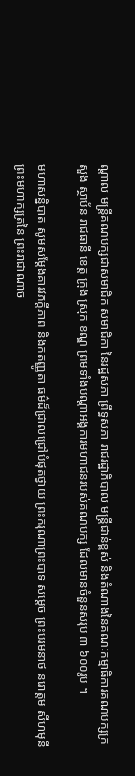ណ្តាល មន្ត្រីគណបក្សជាសមាជិក សមាជិកា នៃរដ្ឋសភា ព្រឹទ្ធសភា រាជរដ្ឋាភិបាល មន្ត្រីជាន់ខ្ពស់ និងតំណាងនៃគណៈកម្មាធិការគណបក្សក្រសួង ស្ថាប័ន រាជធានី ខេត្ត ក្រុង ស្រុក ខណ្ឌ ព្រមទាំងបណ្តាអង្គការមហាជនរបស់គណបក្ស ដែលមានចំនួនសរុប ៣ ៦០០រូប ។

មហាសន្និបាត សូមសម្តែងគារវភក្ដីភាព និងកតញ្ញូតា ធម៌ដ៏ជ្រាលជ្រៅបំផុតថ្វាយ ព្រះករុណាព្រះបាទ សម្តេច ព្រះបរមនាថ នរោត្តម សីហមុនី ព្រះមហាក្សត្រនៃ ព្រះរាជាណាច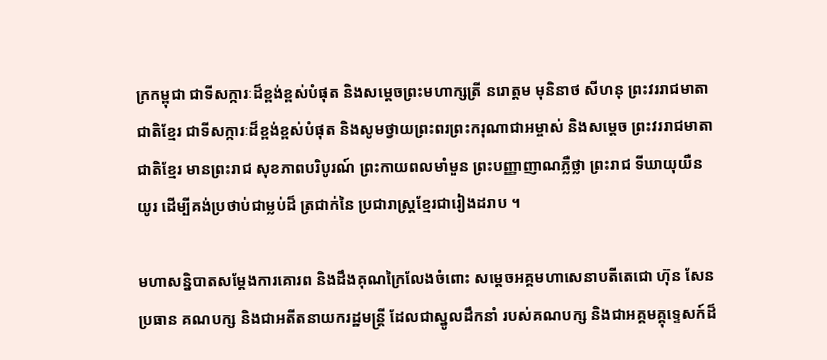ក្រកម្ពុជា ជាទីសក្ការៈដ៏ខ្ពង់ខ្ពស់បំផុត និងសម្តេចព្រះមហាក្សត្រី នរោត្តម មុនិនាថ សីហនុ ព្រះវររាជមាតាជាតិខ្មែរ ជាទីសក្ការៈដ៏ខ្ពង់ខ្ពស់បំផុត និងសូមថ្វាយព្រះពរព្រះករុណាជាអម្ចាស់ និងសម្តេច ព្រះវររាជមាតាជាតិខ្មែរ មានព្រះរាជ សុខភាពបរិបូរណ៍ ព្រះកាយពលមាំមួន ព្រះបញ្ញាញាណភ្លឺថ្លា ព្រះរាជ ទីឃាយុយឺនយូរ ដើម្បីគង់ប្រថាប់ជាម្លប់ដ៏ ត្រជាក់នៃ ប្រជារាស្ត្រខ្មែរជារៀងដរាប ។

មហាសន្និបាតសម្តែងការគោរព និងដឹងគុណក្រៃលែងចំពោះ សម្តេចអគ្គមហាសេនាបតីតេជោ ហ៊ុន សែន ប្រធាន គណបក្ស និងជាអតីតនាយករដ្ឋមន្ត្រី ដែលជាស្នូលដឹកនាំ របស់គណបក្ស និងជាអគ្គមគ្គុទ្ទេសក៍ដ៏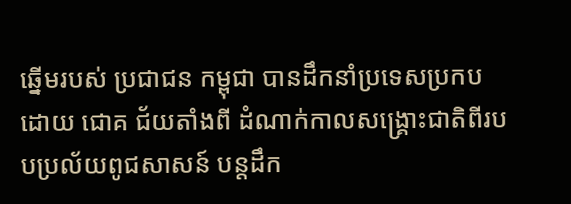ឆ្នើមរបស់ ប្រជាជន កម្ពុជា បានដឹកនាំប្រទេសប្រកបដោយ ជោគ ជ័យតាំងពី ដំណាក់កាលសង្គ្រោះជាតិពីរបបប្រល័យពូជសាសន៍ បន្តដឹក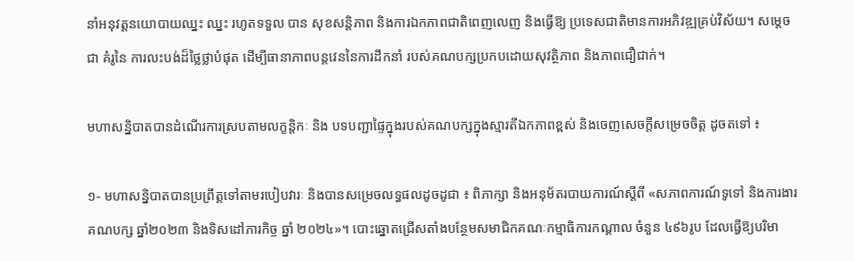នាំអនុវត្តនយោបាយឈ្នះ ឈ្នះ រហូតទទួល បាន សុខសន្តិភាព និងការឯកភាពជាតិពេញលេញ និងធ្វើឱ្យ ប្រទេសជាតិមានការអភិវឌ្ឍគ្រប់វិស័យ។ សម្តេចជា គំរូនៃ ការលះបង់ដ៏ថ្លៃថ្លាបំផុត ដើម្បីធានាភាពបន្តវេននៃការដឹកនាំ របស់គណបក្សប្រកបដោយសុវត្ថិភាព និងភាពជឿជាក់។

មហាសន្និបាតបានដំណើរការស្របតាមលក្ខន្តិកៈ និង បទបញ្ជាផ្ទៃក្នុងរបស់គណបក្សក្នុងស្មារតីឯកភាពខ្ពស់ និងចេញសេចក្តីសម្រេចចិត្ត ដូចតទៅ ៖

១- មហាសន្និបាតបានប្រព្រឹត្តទៅតាមរបៀបវារៈ និងបានសម្រេចលទ្ធផលដូចដូជា ៖ ពិភាក្សា និងអនុម័តរបាយការណ៍ស្តីពី «សភាពការណ៍ទូទៅ និងការងារគណបក្ស ឆ្នាំ២០២៣ និងទិសដៅភារកិច្ច ឆ្នាំ ២០២៤»។ បោះឆ្នោតជ្រើសតាំងបន្ថែមសមាជិកគណៈកម្មាធិការកណ្តាល ចំនួន ៤៩៦រូប ដែលធ្វើឱ្យបរិមា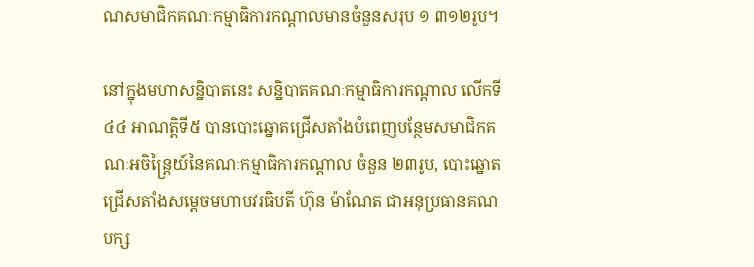ណសមាជិកគណៈកម្មាធិការកណ្ដាលមានចំនួនសរុប ១ ៣១២រូប។

នៅក្នុងមហាសន្និបាតនេះ សន្និបាតគណៈកម្មាធិការកណ្តាល លើកទី ៤៤ អាណត្តិទី៥ បានបោះឆ្នោតជ្រើសតាំងបំពេញបន្ថែមសមាជិកគណៈអចិន្ត្រៃយ៍នៃគណៈកម្មាធិការកណ្តាល ចំនួន ២៣រូប, បោះឆ្នោតជ្រើសតាំងសម្តេចមហាបវរធិបតី ហ៊ុន ម៉ាណែត ជាអនុប្រធានគណបក្ស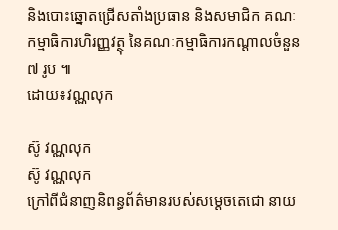និងបោះឆ្នោតជ្រើសតាំងប្រធាន និងសមាជិក គណៈកម្មាធិការហិរញ្ញវត្ថុ នៃគណៈកម្មាធិការកណ្តាលចំនួន ៧ រូប ៕
ដោយ៖វណ្ណលុក

ស៊ូ វណ្ណលុក
ស៊ូ វណ្ណលុក
ក្រៅពីជំនាញនិពន្ធព័ត៌មានរបស់សម្ដេចតេជោ នាយ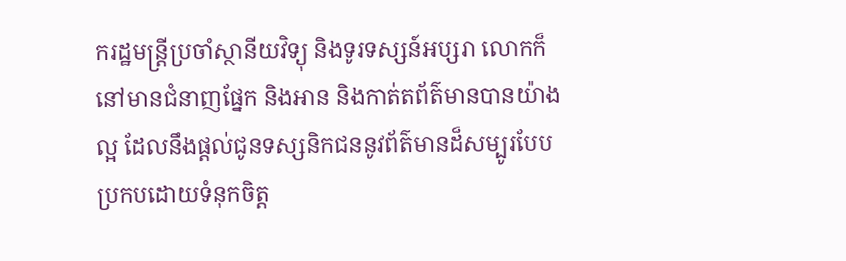ករដ្ឋមន្ត្រីប្រចាំស្ថានីយវិទ្យុ និងទូរទស្សន៍អប្សរា លោកក៏នៅមានជំនាញផ្នែក និងអាន និងកាត់តព័ត៌មានបានយ៉ាងល្អ ដែលនឹងផ្ដល់ជូនទស្សនិកជននូវព័ត៌មានដ៏សម្បូរបែបប្រកបដោយទំនុកចិត្ត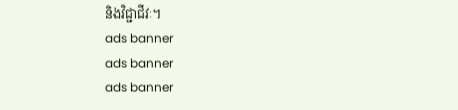និងវិជ្ជាជីវៈ។
ads banner
ads banner
ads banner